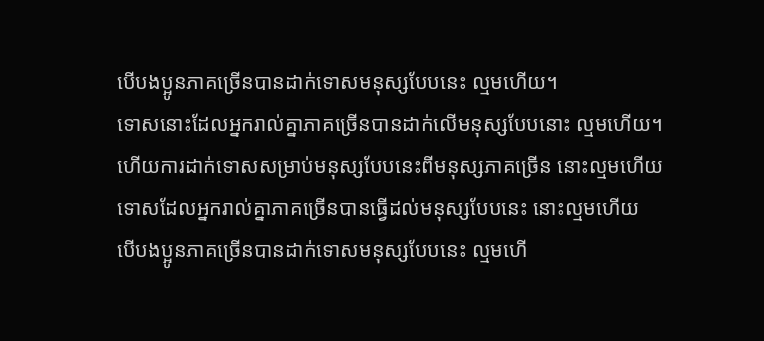បើបងប្អូនភាគច្រើនបានដាក់ទោសមនុស្សបែបនេះ ល្មមហើយ។
ទោសនោះដែលអ្នករាល់គ្នាភាគច្រើនបានដាក់លើមនុស្សបែបនោះ ល្មមហើយ។
ហើយការដាក់ទោសសម្រាប់មនុស្សបែបនេះពីមនុស្សភាគច្រើន នោះល្មមហើយ
ទោសដែលអ្នករាល់គ្នាភាគច្រើនបានធ្វើដល់មនុស្សបែបនេះ នោះល្មមហើយ
បើបងប្អូនភាគច្រើនបានដាក់ទោសមនុស្សបែបនេះ ល្មមហើ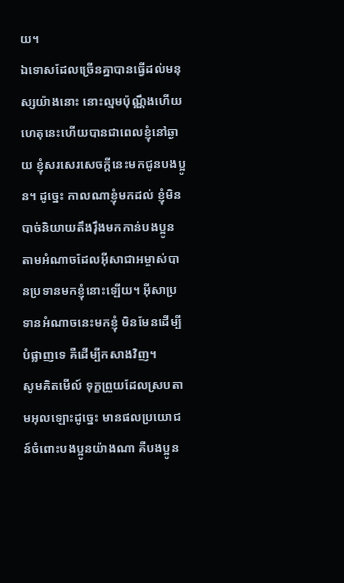យ។
ឯទោសដែលច្រើនគ្នាបានធ្វើដល់មនុស្សយ៉ាងនោះ នោះល្មមប៉ុណ្ណឹងហើយ
ហេតុនេះហើយបានជាពេលខ្ញុំនៅឆ្ងាយ ខ្ញុំសរសេរសេចក្ដីនេះមកជូនបងប្អូន។ ដូច្នេះ កាលណាខ្ញុំមកដល់ ខ្ញុំមិនបាច់និយាយតឹងរ៉ឹងមកកាន់បងប្អូន តាមអំណាចដែលអ៊ីសាជាអម្ចាស់បានប្រទានមកខ្ញុំនោះឡើយ។ អ៊ីសាប្រទានអំណាចនេះមកខ្ញុំ មិនមែនដើម្បីបំផ្លាញទេ គឺដើម្បីកសាងវិញ។
សូមគិតមើល៍ ទុក្ខព្រួយដែលស្របតាមអុលឡោះដូច្នេះ មានផលប្រយោជន៍ចំពោះបងប្អូនយ៉ាងណា គឺបងប្អូន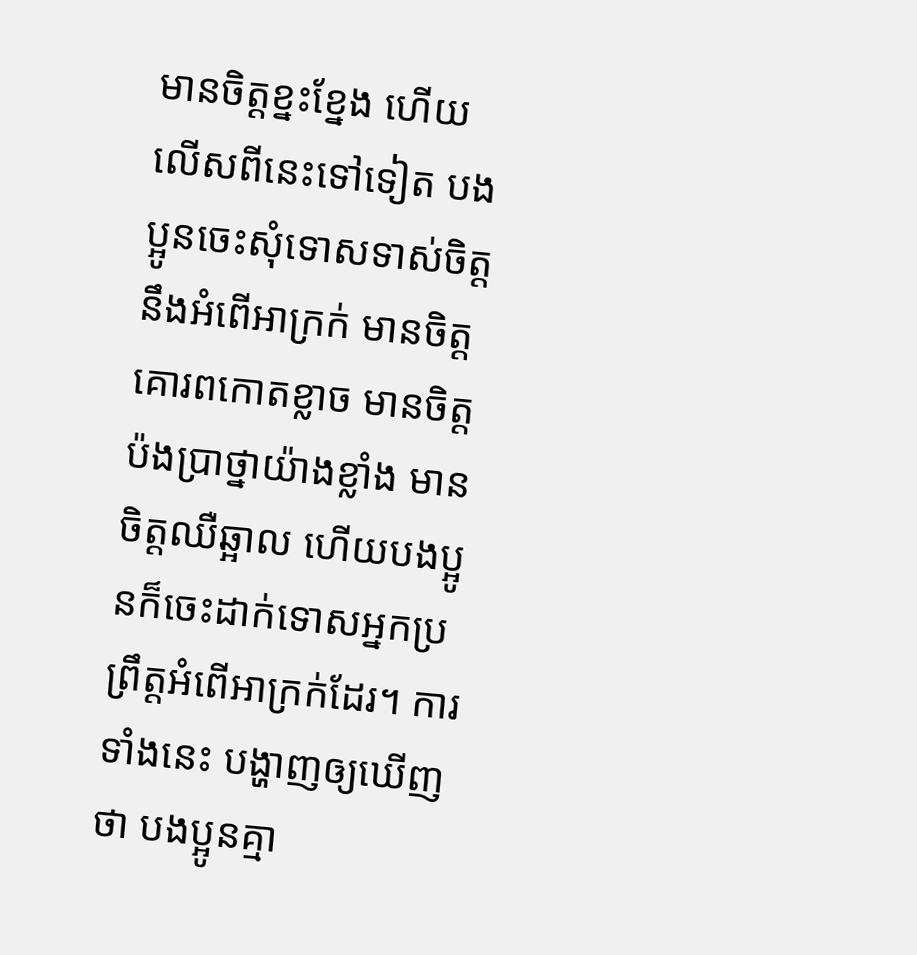មានចិត្ដខ្នះខ្នែង ហើយលើសពីនេះទៅទៀត បងប្អូនចេះសុំទោសទាស់ចិត្ដនឹងអំពើអាក្រក់ មានចិត្ដគោរពកោតខ្លាច មានចិត្ដប៉ងប្រាថ្នាយ៉ាងខ្លាំង មានចិត្ដឈឺឆ្អាល ហើយបងប្អូនក៏ចេះដាក់ទោសអ្នកប្រព្រឹត្ដអំពើអាក្រក់ដែរ។ ការទាំងនេះ បង្ហាញឲ្យឃើញថា បងប្អូនគ្មា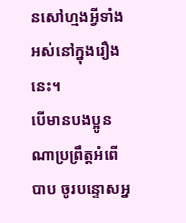នសៅហ្មងអ្វីទាំងអស់នៅក្នុងរឿងនេះ។
បើមានបងប្អូនណាប្រព្រឹត្ដអំពើបាប ចូរបន្ទោសអ្ន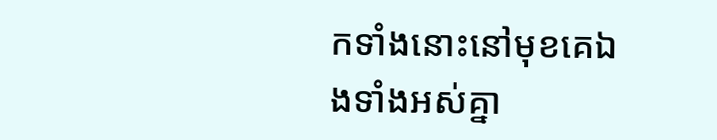កទាំងនោះនៅមុខគេឯងទាំងអស់គ្នា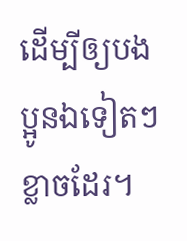ដើម្បីឲ្យបងប្អូនឯទៀតៗខ្លាចដែរ។